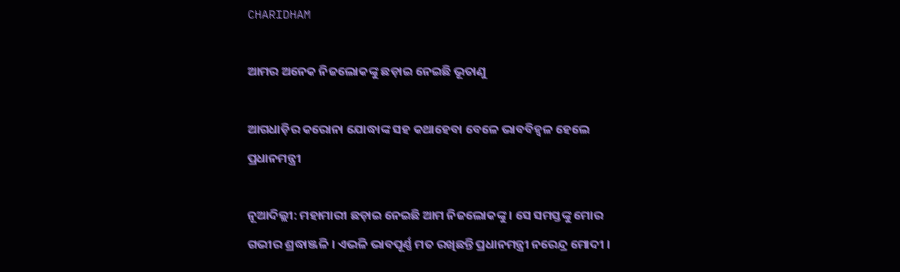CHARIDHAM

ଆମର ଅନେକ ନିଜଲୋକଙ୍କୁ ଛଡ଼ାଇ ନେଇଛି ଭୂତାଣୁ

ଆଗଧାଡ଼ିର କରୋନା ଯୋଦ୍ଧାଙ୍କ ସହ କଥାହେବା ବେଳେ ଭାବବିହ୍ୱଳ ହେଲେ ପ୍ରଧାନମନ୍ତ୍ରୀ

ନୂଆଦିଲ୍ଲୀ: ମହାମାରୀ ଛଡ଼ାଇ ନେଇଛି ଆମ ନିଜଲୋକଙ୍କୁ । ସେ ସମସ୍ତଙ୍କୁ ମୋର ଗଭୀର ଶ୍ରଦ୍ଧାଞ୍ଜଳି । ଏଭଳି ଭାବପୂର୍ଣ୍ଣ ମତ ରଖିଛନ୍ତି ପ୍ରଧାନମନ୍ତ୍ରୀ ନରେନ୍ଦ୍ର ମୋଦୀ ।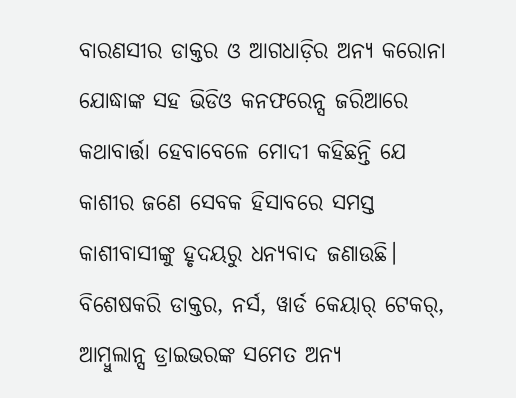ବାରଣସୀର ଡାକ୍ତର ଓ ଆଗଧାଡ଼ିର ଅନ୍ୟ କରୋନା ଯୋଦ୍ଧାଙ୍କ ସହ ଭିଡିଓ କନଫରେନ୍ସ ଜରିଆରେ କଥାବାର୍ତ୍ତା ହେବାବେଳେ ମୋଦୀ କହିଛନ୍ତି ଯେ କାଶୀର ଜଣେ ସେବକ ହିସାବରେ ସମସ୍ତ କାଶୀବାସୀଙ୍କୁ ହୃଦୟରୁ ଧନ୍ୟବାଦ ଜଣାଉଛି। ବିଶେଷକରି ଡାକ୍ତର, ନର୍ସ, ୱାର୍ଡ କେୟାର୍ ଟେକର୍, ଆମ୍ବୁଲାନ୍ସ ଡ୍ରାଇଭରଙ୍କ ସମେତ ଅନ୍ୟ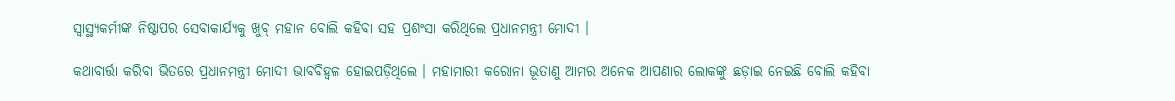ସ୍ୱାସ୍ଥ୍ୟକର୍ମୀଙ୍କ ନିଷ୍ଠାପର ସେବାକାର୍ଯ୍ୟକୁ ଖୁବ୍ ମହାନ ବୋଲି କହିବା ସହ ପ୍ରଶଂସା କରିଥିଲେ ପ୍ରଧାନମନ୍ତ୍ରୀ ମୋଦୀ ।

କଥାବାର୍ତ୍ତା କରିବା ଭିତରେ ପ୍ରଧାନମନ୍ତ୍ରୀ ମୋଦୀ ଭାବବିହ୍ୱଳ ହୋଇପଡ଼ିଥିଲେ । ମହାମାରୀ କରୋନା ଭୂତାଣୁ ଆମର ଅନେକ ଆପଣାର ଲୋକଙ୍କୁ ଛଡ଼ାଇ ନେଇଛି ବୋଲି କହିବା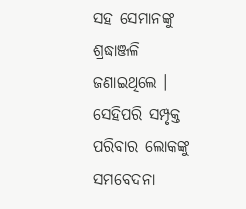ସହ ସେମାନଙ୍କୁ ଶ୍ରଦ୍ଧାଞ୍ଜଳି ଜଣାଇଥିଲେ । ସେହିପରି ସମ୍ପୃକ୍ତ ପରିବାର ଲୋକଙ୍କୁ ସମବେଦନା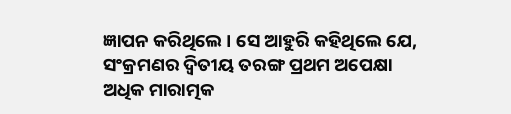ଜ୍ଞାପନ କରିଥିଲେ । ସେ ଆହୁରି କହିଥିଲେ ଯେ, ସଂକ୍ରମଣର ଦ୍ୱିତୀୟ ତରଙ୍ଗ ପ୍ରଥମ ଅପେକ୍ଷା ଅଧିକ ମାରାତ୍ମକ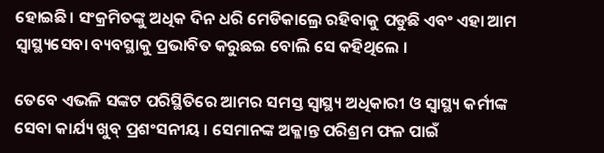ହୋଇଛି। ସଂକ୍ରମିତଙ୍କୁ ଅଧିକ ଦିନ ଧରି ମେଡିକାଲ୍ରେ ରହିବାକୁ ପଡୁଛି ଏବଂ ଏହା ଆମ ସ୍ୱାସ୍ଥ୍ୟସେବା ବ୍ୟବସ୍ଥାକୁ ପ୍ରଭାବିତ କରୁଛଇ ବୋଲି ସେ କହିଥିଲେ ।

ତେବେ ଏଭଳି ସଙ୍କଟ ପରିସ୍ଥିତିରେ ଆମର ସମସ୍ତ ସ୍ୱାସ୍ଥ୍ୟ ଅଧିକାରୀ ଓ ସ୍ୱାସ୍ଥ୍ୟ କର୍ମୀଙ୍କ ସେବା କାର୍ଯ୍ୟ ଖୁବ୍ ପ୍ରଶଂସନୀୟ । ସେମାନଙ୍କ ଅକ୍ଳାନ୍ତ ପରିଶ୍ରମ ଫଳ ପାଇଁ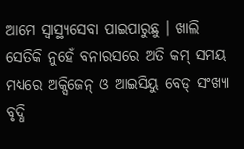ଆମେ ସ୍ୱାସ୍ଥ୍ୟସେବା ପାଇପାରୁଛୁ । ଖାଲି ସେତିକି ନୁହେଁ ବନାରସରେ ଅତି କମ୍ ସମୟ ମଧ୍ୟରେ ଅକ୍ସିଜେନ୍ ଓ ଆଇସିୟୁ ବେଡ୍ ସଂଖ୍ୟା ବୃଦ୍ଧି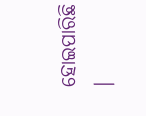ହୋଇପାରିଛି ।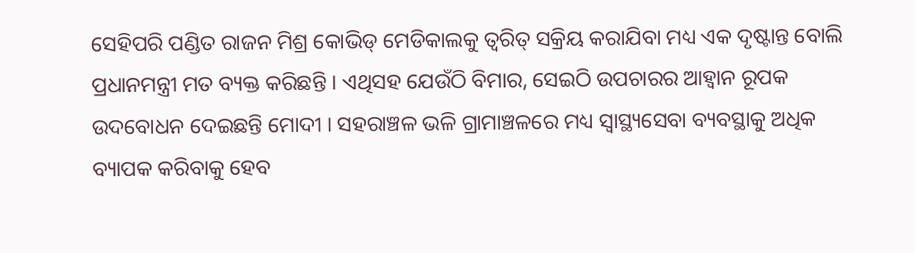ସେହିପରି ପଣ୍ଡିତ ରାଜନ ମିଶ୍ର କୋଭିଡ୍ ମେଡିକାଲକୁ ତ୍ୱରିତ୍ ସକ୍ରିୟ କରାଯିବା ମଧ୍ୟ ଏକ ଦୃଷ୍ଟାନ୍ତ ବୋଲି ପ୍ରଧାନମନ୍ତ୍ରୀ ମତ ବ୍ୟକ୍ତ କରିଛନ୍ତି । ଏଥିସହ ଯେଉଁଠି ବିମାର, ସେଇଠି ଉପଚାରର ଆହ୍ୱାନ ରୂପକ ଉଦବୋଧନ ଦେଇଛନ୍ତି ମୋଦୀ । ସହରାଞ୍ଚଳ ଭଳି ଗ୍ରାମାଞ୍ଚଳରେ ମଧ୍ୟ ସ୍ୱାସ୍ଥ୍ୟସେବା ବ୍ୟବସ୍ଥାକୁ ଅଧିକ ବ୍ୟାପକ କରିବାକୁ ହେବ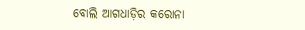ବୋଲି ଆଗଧାଡ଼ିର କରୋନା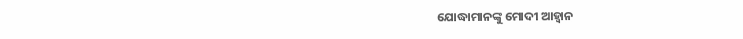ଯୋଦ୍ଧାମାନଙ୍କୁ ମୋଦୀ ଆହ୍ୱାନ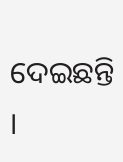ଦେଇଛନ୍ତି ।